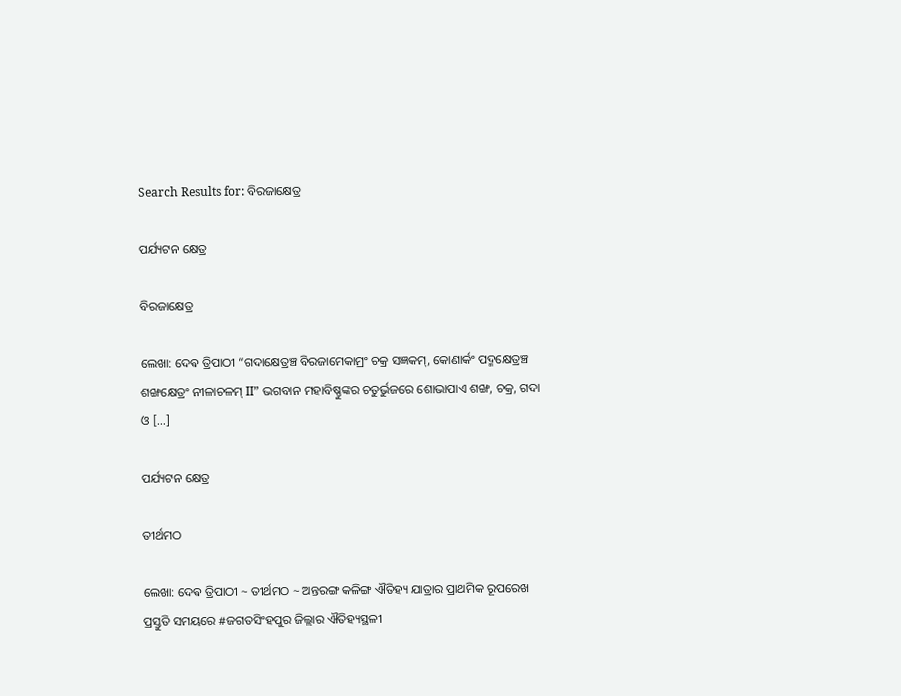Search Results for: ବିରଜାକ୍ଷେତ୍ର

ପର୍ଯ୍ୟଟନ କ୍ଷେତ୍ର

ବିରଜାକ୍ଷେତ୍ର

ଲେଖା: ଦେଵ ତ୍ରିପାଠୀ “ଗଦାକ୍ଷେତ୍ରଞ୍ଚ ବିରଜାମେକାମ୍ରଂ ଚକ୍ର ସଜ୍ଞକମ୍, କୋଣାର୍କଂ ପଦ୍ମକ୍ଷେତ୍ରଞ୍ଚ ଶଙ୍ଖକ୍ଷେତ୍ରଂ ନୀଳାଚଳମ୍ II” ଭଗବାନ ମହାବିଷ୍ଣୁଙ୍କର ଚତୁର୍ଭୁଜରେ ଶୋଭାପାଏ ଶଙ୍ଖ, ଚକ୍ର, ଗଦା ଓ […]

ପର୍ଯ୍ୟଟନ କ୍ଷେତ୍ର

ତୀର୍ଥମଠ

ଲେଖା: ଦେଵ ତ୍ରିପାଠୀ ~ ତୀର୍ଥମଠ ~ ଅନ୍ତରଙ୍ଗ କଳିଙ୍ଗ ଐତିହ୍ୟ ଯାତ୍ରାର ପ୍ରାଥମିକ ରୂପରେଖ ପ୍ରସ୍ତୁତି ସମୟରେ #ଜଗତସିଂହପୁର ଜିଲ୍ଲାର ଐତିହ୍ୟସ୍ଥଳୀ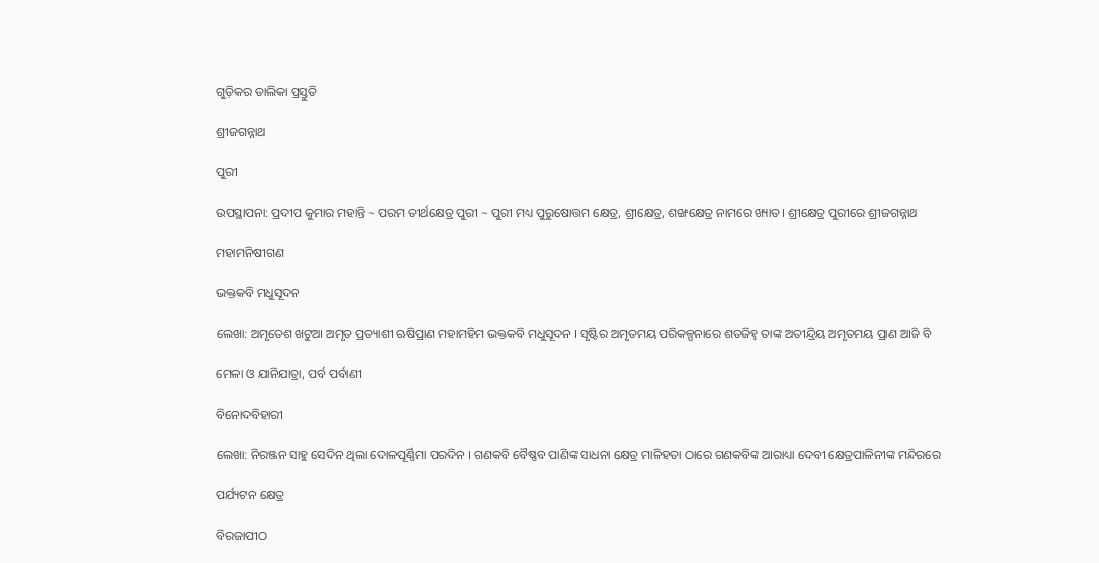ଗୁଡ଼ିକର ତାଲିକା ପ୍ରସ୍ତୁତି

ଶ୍ରୀଜଗନ୍ନାଥ

ପୁରୀ

ଉପସ୍ଥାପନା: ପ୍ରଦୀପ କୁମାର ମହାନ୍ତି ~ ପରମ ତୀର୍ଥକ୍ଷେତ୍ର ପୁରୀ ~ ପୁରୀ ମଧ୍ୟ ପୁରୁଷୋତ୍ତମ କ୍ଷେତ୍ର, ଶ୍ରୀକ୍ଷେତ୍ର, ଶଙ୍ଖକ୍ଷେତ୍ର ନାମରେ ଖ୍ୟାତ। ଶ୍ରୀକ୍ଷେତ୍ର ପୁରୀରେ ଶ୍ରୀଜଗନ୍ନାଥ

ମହାମନିଷୀଗଣ

ଭକ୍ତକବି ମଧୁସୂଦନ

ଲେଖା: ଅମୃତେଶ ଖଟୁଆ ଅମୃତ ପ୍ରତ୍ୟାଶୀ ଋଷିପ୍ରାଣ ମହାମହିମ ଭକ୍ତକବି ମଧୁସୂଦନ । ସୃଷ୍ଟିର ଅମୃତମୟ ପରିକଳ୍ପନାରେ ଶତଜିହ୍ଵ ତାଙ୍କ ଅତୀନ୍ଦ୍ରିୟ ଅମୃତମୟ ପ୍ରାଣ ଆଜି ବି

ମେଳା ଓ ଯାନିଯାତ୍ରା, ପର୍ବ ପର୍ବାଣୀ

ବିନୋଦବିହାରୀ

ଲେଖା: ନିରଞ୍ଜନ ସାହୁ ସେଦିନ ଥିଲା ଦୋଳପୂର୍ଣ୍ଣିମା ପରଦିନ । ଗଣକବି ବୈଷ୍ଣବ ପାଣିଙ୍କ ସାଧନା କ୍ଷେତ୍ର ମାଳିହତା ଠାରେ ଗଣକବିଙ୍କ ଆରାଧ୍ୟା ଦେବୀ କ୍ଷେତ୍ରପାଳିନୀଙ୍କ ମନ୍ଦିରରେ

ପର୍ଯ୍ୟଟନ କ୍ଷେତ୍ର

ବିରଜାପୀଠ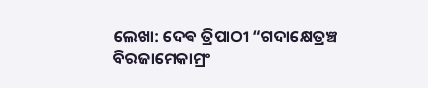ଲେଖା: ଦେଵ ତ୍ରିପାଠୀ “ଗଦାକ୍ଷେତ୍ରଞ୍ଚ ବିରଜାମେକାମ୍ରଂ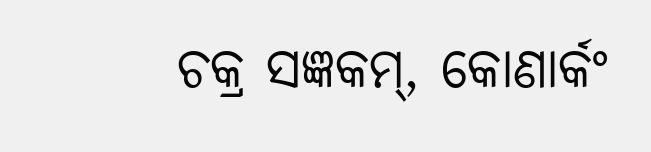ଚକ୍ର ସଜ୍ଞକମ୍, କୋଣାର୍କଂ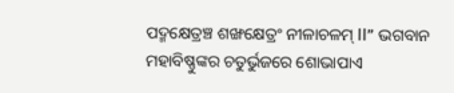ପଦ୍ମକ୍ଷେତ୍ରଞ୍ଚ ଶଙ୍ଖକ୍ଷେତ୍ରଂ ନୀଳାଚଳମ୍ II” ଭଗବାନ ମହାବିଷ୍ଣୁଙ୍କର ଚତୁର୍ଭୁଜରେ ଶୋଭାପାଏ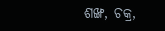ଶଙ୍ଖ, ଚକ୍ର,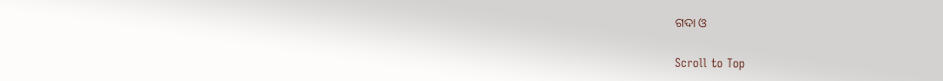ଗଦା ଓ

Scroll to Top